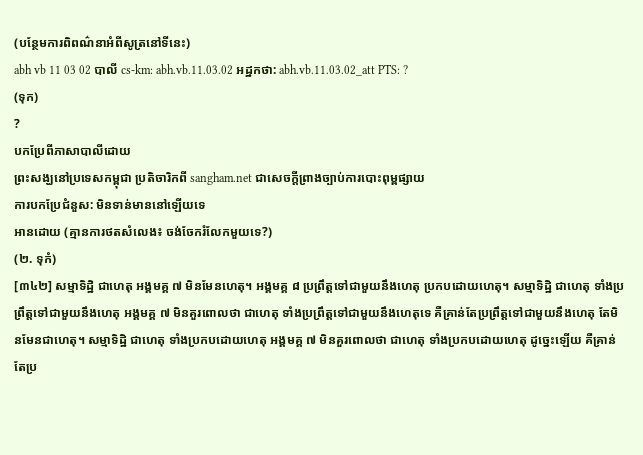(បន្ថែមការពិពណ៌នាអំពីសូត្រនៅទីនេះ)
abh vb 11 03 02 បាលី cs-km: abh.vb.11.03.02 អដ្ឋកថា: abh.vb.11.03.02_att PTS: ?
(ទុក)
?
បកប្រែពីភាសាបាលីដោយ
ព្រះសង្ឃនៅប្រទេសកម្ពុជា ប្រតិចារិកពី sangham.net ជាសេចក្តីព្រាងច្បាប់ការបោះពុម្ពផ្សាយ
ការបកប្រែជំនួស: មិនទាន់មាននៅឡើយទេ
អានដោយ (គ្មានការថតសំលេង៖ ចង់ចែករំលែកមួយទេ?)
(២. ទុកំ)
[៣៤២] សម្មាទិដ្ឋិ ជាហេតុ អង្គមគ្គ ៧ មិនមែនហេតុ។ អង្គមគ្គ ៨ ប្រព្រឹត្តទៅជាមួយនឹងហេតុ ប្រកបដោយហេតុ។ សម្មាទិដ្ឋិ ជាហេតុ ទាំងប្រព្រឹត្តទៅជាមួយនឹងហេតុ អង្គមគ្គ ៧ មិនគួរពោលថា ជាហេតុ ទាំងប្រព្រឹត្តទៅជាមួយនឹងហេតុទេ គឺគ្រាន់តែប្រព្រឹត្តទៅជាមួយនឹងហេតុ តែមិនមែនជាហេតុ។ សម្មាទិដ្ឋិ ជាហេតុ ទាំងប្រកបដោយហេតុ អង្គមគ្គ ៧ មិនគួរពោលថា ជាហេតុ ទាំងប្រកបដោយហេតុ ដូច្នេះឡើយ គឺគ្រាន់តែប្រ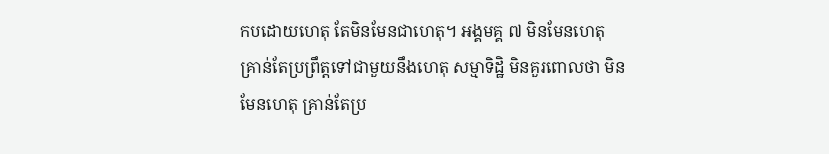កបដោយហេតុ តែមិនមែនជាហេតុ។ អង្គមគ្គ ៧ មិនមែនហេតុ គ្រាន់តែប្រព្រឹត្តទៅជាមួយនឹងហេតុ សម្មាទិដ្ឋិ មិនគួរពោលថា មិនមែនហេតុ គ្រាន់តែប្រ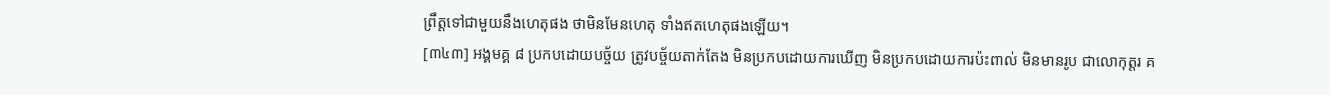ព្រឹត្តទៅជាមួយនឹងហេតុផង ថាមិនមែនហេតុ ទាំងឥតហេតុផងឡើយ។
[៣៤៣] អង្គមគ្គ ៨ ប្រកបដោយបច្ច័យ ត្រូវបច្ច័យតាក់តែង មិនប្រកបដោយការឃើញ មិនប្រកបដោយការប៉ះពាល់ មិនមានរូប ជាលោកុត្តរ គ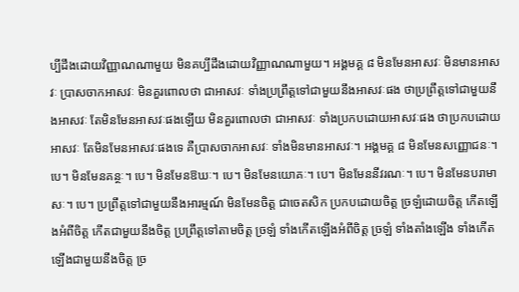ប្បីដឹងដោយវិញ្ញាណណាមួយ មិនគប្បីដឹងដោយវិញ្ញាណណាមួយ។ អង្គមគ្គ ៨ មិនមែនអាសវៈ មិនមានអាសវៈ ប្រាសចាកអាសវៈ មិនគួរពោលថា ជាអាសវៈ ទាំងប្រព្រឹត្តទៅជាមួយនឹងអាសវៈផង ថាប្រព្រឹត្តទៅជាមួយនឹងអាសវៈ តែមិនមែនអាសវៈផងឡើយ មិនគួរពោលថា ជាអាសវៈ ទាំងប្រកបដោយអាសវៈផង ថាប្រកបដោយអាសវៈ តែមិនមែនអាសវៈផងទេ គឺប្រាសចាកអាសវៈ ទាំងមិនមានអាសវៈ។ អង្គមគ្គ ៨ មិនមែនសញ្ញោជនៈ។ បេ។ មិនមែនគន្ថៈ។ បេ។ មិនមែនឱឃៈ។ បេ។ មិនមែនយោគៈ។ បេ។ មិនមែននីវរណៈ។ បេ។ មិនមែនបរាមាសៈ។ បេ។ ប្រព្រឹត្តទៅជាមួយនឹងអារម្មណ៍ មិនមែនចិត្ត ជាចេតសិក ប្រកបដោយចិត្ត ច្រឡំដោយចិត្ត កើតឡើងអំពីចិត្ត កើតជាមួយនឹងចិត្ត ប្រព្រឹត្តទៅតាមចិត្ត ច្រឡំ ទាំងកើតឡើងអំពីចិត្ត ច្រឡំ ទាំងតាំងឡើង ទាំងកើតឡើងជាមួយនឹងចិត្ត ច្រ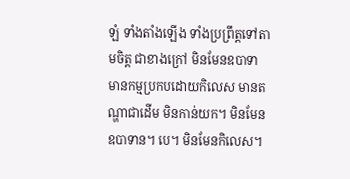ឡំ ទាំងតាំងឡើង ទាំងប្រព្រឹត្តទៅតាមចិត្ត ជាខាងក្រៅ មិនមែនឧបាទា មានកម្មប្រកបដោយកិលេស មានតណ្ហាជាដើម មិនកាន់យក។ មិនមែនឧបាទាន។ បេ។ មិនមែនកិលេស។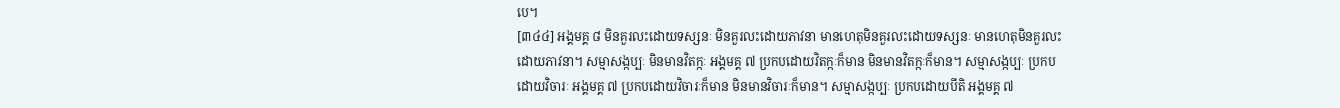បេ។
[៣៤៤] អង្គមគ្គ ៨ មិនគួរលះដោយទស្សនៈ មិនគួរលះដោយភាវនា មានហេតុមិនគួរលះដោយទស្សនៈ មានហេតុមិនគួរលះដោយភាវនា។ សម្មាសង្កប្បៈ មិនមានវិតក្កៈ អង្គមគ្គ ៧ ប្រកបដោយវិតក្កៈក៏មាន មិនមានវិតក្កៈក៏មាន។ សម្មាសង្កប្បៈ ប្រកបដោយវិចារៈ អង្គមគ្គ ៧ ប្រកបដោយវិចារៈក៏មាន មិនមានវិចារៈក៏មាន។ សម្មាសង្កប្បៈ ប្រកបដោយបីតិ អង្គមគ្គ ៧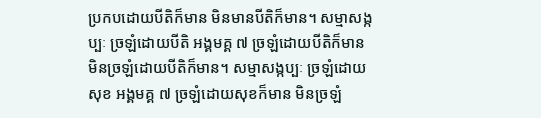ប្រកបដោយបីតិក៏មាន មិនមានបីតិក៏មាន។ សម្មាសង្កប្បៈ ច្រឡំដោយបីតិ អង្គមគ្គ ៧ ច្រឡំដោយបីតិក៏មាន មិនច្រឡំដោយបីតិក៏មាន។ សម្មាសង្កប្បៈ ច្រឡំដោយសុខ អង្គមគ្គ ៧ ច្រឡំដោយសុខក៏មាន មិនច្រឡំ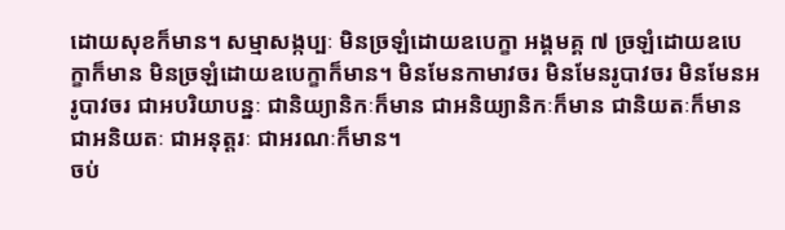ដោយសុខក៏មាន។ សម្មាសង្កប្បៈ មិនច្រឡំដោយឧបេក្ខា អង្គមគ្គ ៧ ច្រឡំដោយឧបេក្ខាក៏មាន មិនច្រឡំដោយឧបេក្ខាក៏មាន។ មិនមែនកាមាវចរ មិនមែនរូបាវចរ មិនមែនអរូបាវចរ ជាអបរិយាបន្នៈ ជានិយ្យានិកៈក៏មាន ជាអនិយ្យានិកៈក៏មាន ជានិយតៈក៏មាន ជាអនិយតៈ ជាអនុត្តរៈ ជាអរណៈក៏មាន។
ចប់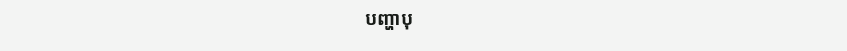បញ្ហាបុ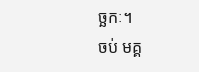ច្ឆកៈ។
ចប់ មគ្គ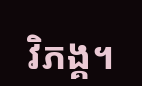វិភង្គ។